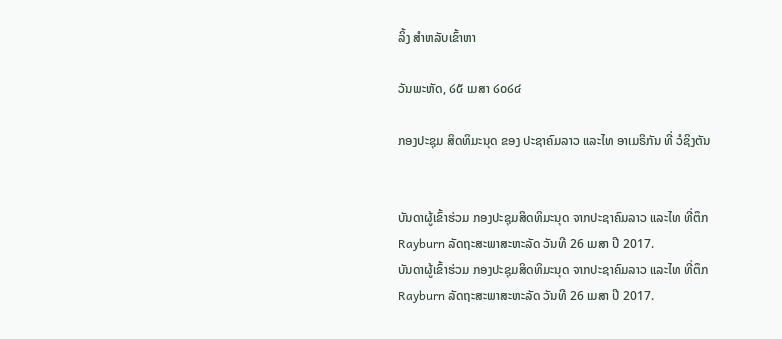ລິ້ງ ສຳຫລັບເຂົ້າຫາ

ວັນພະຫັດ, ໒໕ ເມສາ ໒໐໒໔

ກອງປະຊຸມ ສິດທິມະນຸດ ຂອງ ປະຊາຄົມລາວ ແລະໄທ ອາເມຣິກັນ ທີ່ ວໍຊິງຕັນ


ບັນດາຜູ້ເຂົ້າຮ່ວມ ກອງປະຊຸມສິດທິມະນຸດ ຈາກປະຊາຄົມລາວ ແລະໄທ ທີ່ຕຶກ Rayburn ລັດຖະສະພາສະຫະລັດ ວັນທີ 26 ເມສາ ປີ 2017.
ບັນດາຜູ້ເຂົ້າຮ່ວມ ກອງປະຊຸມສິດທິມະນຸດ ຈາກປະຊາຄົມລາວ ແລະໄທ ທີ່ຕຶກ Rayburn ລັດຖະສະພາສະຫະລັດ ວັນທີ 26 ເມສາ ປີ 2017.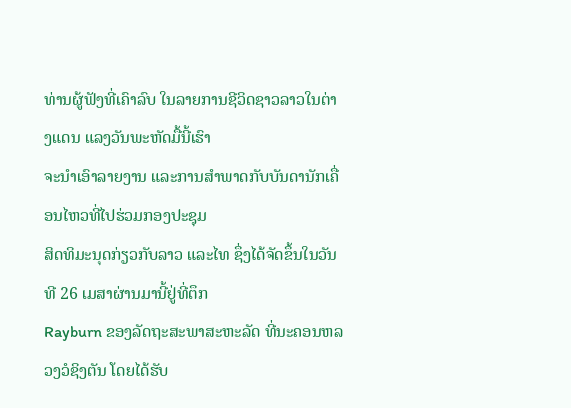ທ່ານຜູ້ຟັງທີ່ເຄົາລົບ ໃນລາຍການຊີວິດຊາວລາວໃນຕ່າງແດນ ແລງວັນພະຫັດມື້ນີ້ເຮົາ
ຈະນຳເອົາລາຍງານ ແລະການສຳພາດກັບບັນດານັກເຄື່ອນໄຫວທີ່ໄປຮ່ວມກອງປະຊຸມ
ສິດທິມະນຸດກ່ຽວກັບລາວ ແລະໄທ ຊຶ່ງໄດ້ຈັດຂຶ້ນໃນວັນທີ 26 ເມສາຜ່ານມານີ້ຢູ່ທີ່ຕຶກ
Rayburn ຂອງລັດຖະສະພາສະຫະລັດ ທີ່ນະຄອນຫລວງວໍຊິງຕັນ ໂດຍໄດ້ຮັບ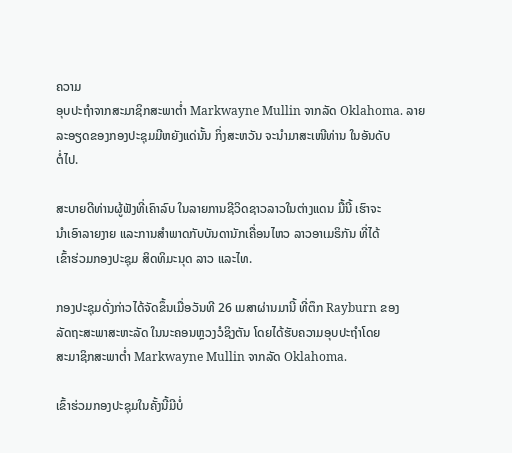ຄວາມ
ອຸບປະຖໍາຈາກສະມາຊິກສະພາຕໍ່າ Markwayne Mullin ຈາກລັດ Oklahoma. ລາຍ
ລະອຽດຂອງກອງປະຊຸມມີຫຍັງແດ່ນັ້ນ ກິ່ງສະຫວັນ ຈະນຳມາສະເໜີທ່ານ ໃນອັນດັບ
ຕໍ່ໄປ.

ສະບາຍດີທ່ານຜູ້ຟັງທີ່ເຄົາລົບ ໃນລາຍການຊີວິດຊາວລາວໃນຕ່າງແດນ ມື້ນີ້ ເຮົາຈະ
ນຳເອົາລາຍງາຍ ແລະການສຳພາດກັບບັນດານັກເຄື່ອນໄຫວ ລາວອາເມຣິກັນ ທີ່ໄດ້
ເຂົ້າຮ່ວມກອງປະຊຸມ ສິດທິມະນຸດ ລາວ ແລະໄທ.

ກອງປະຊຸມດັ່ງກ່າວໄດ້ຈັດຂຶ້ນເມື່ອວັນທີ 26 ເມສາຜ່ານມານີ້ ທີ່ຕຶກ Rayburn ຂອງ
ລັດຖະສະພາສະຫະລັດ ໃນນະຄອນຫຼວງວໍຊິງຕັນ ໂດຍໄດ້ຮັບຄວາມອຸບປະຖໍາໂດຍ
ສະມາຊິກສະພາຕໍ່າ Markwayne Mullin ຈາກລັດ Oklahoma.

ເຂົ້າຮ່ວມກອງປະຊຸມໃນຄັ້ງນີ້ມີບໍ່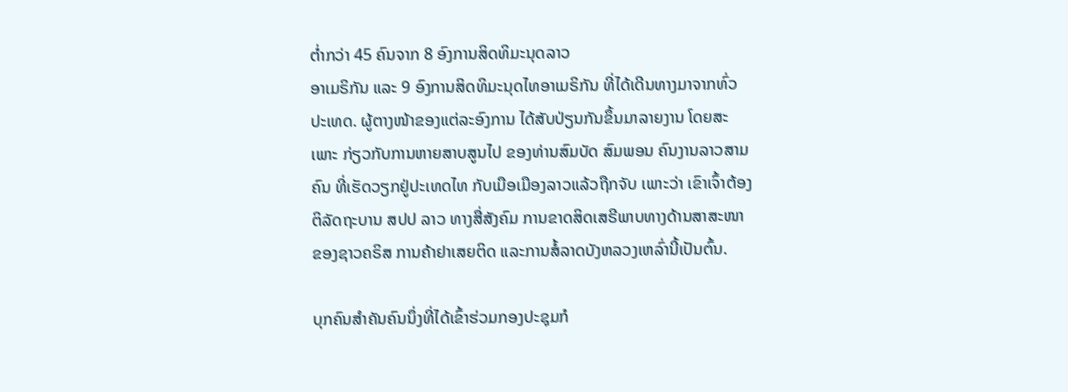ຕ່ຳກວ່າ 45 ຄົນຈາກ 8 ອົງການສິດທິມະນຸດລາວ
ອາເມຣິກັນ ແລະ 9 ອົງການສິດທິມະນຸດໄທອາເມຣິກັນ ທີ່ໄດ້ເດີນທາງມາຈາກທົ່ວ
ປະເທດ. ຜູ້ຕາງໜ້າຂອງແຕ່ລະອົງການ ໄດ້ສັບປ່ຽນກັນຂຶ້ນມາລາຍງານ ໂດຍສະ
ເພາະ ກ່ຽວກັບການຫາຍສາບສູນໄປ ຂອງທ່ານສົມບັດ ສົມພອນ ຄົນງານລາວສາມ
ຄົນ ທີ່ເຮັດວຽກຢູ່ປະເທດໄທ ກັບເມືອເມືອງລາວແລ້ວຖືກຈັບ ເພາະວ່າ ເຂົາເຈົ້າຕ້ອງ
ຕິລັດຖະບານ ສປປ ລາວ ທາງສື່ສັງຄົມ ການຂາດສິດເສຣີພາບທາງດ້ານສາສະໜາ
ຂອງຊາວຄຣິສ ການຄ້າຢາເສຍຕິດ ແລະການສໍ້ລາດບັງຫລວງເຫລົ່ານີ້ເປັນຕົ້ນ.

ບຸກຄົນສຳຄັນຄົນນຶ່ງທີ່ໄດ້ເຂົ້າຮ່ວມກອງປະຊຸມກໍ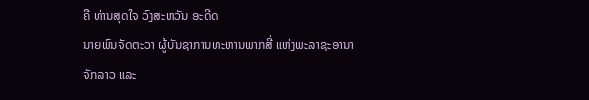ຄື ທ່ານສຸດໃຈ ວົງສະຫວັນ ອະດີດ
ນາຍພົນຈັດຕະວາ ຜູ້ບັນຊາການທະຫານພາກສີ່ ແຫ່ງພະລາຊະອານາ ຈັກລາວ ແລະ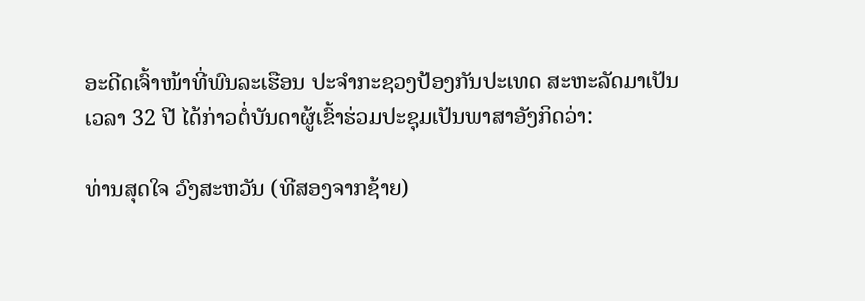ອະດີດເຈົ້າໜ້າທີ່ພົນລະເຮືອນ ປະຈຳກະຊວງປ້ອງກັນປະເທດ ສະຫະລັດມາເປັນ
ເວລາ 32 ປີ ໄດ້ກ່າວຕໍ່ບັນດາຜູ້ເຂົ້າຮ່ວມປະຊຸມເປັນພາສາອັງກິດວ່າ:

ທ່ານສຸດໃຈ ວົງສະຫວັນ (ທີສອງຈາກຊ້າຍ)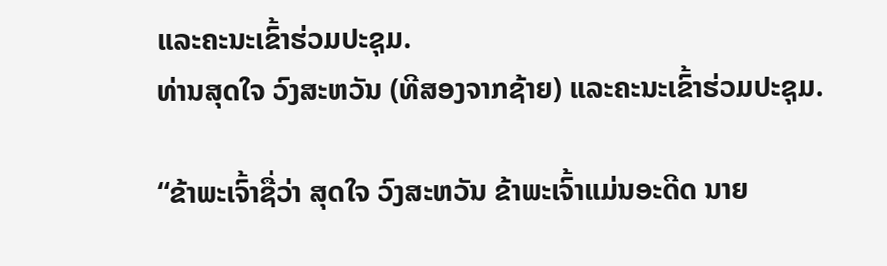ແລະຄະນະເຂົ້າຮ່ວມປະຊຸມ.
ທ່ານສຸດໃຈ ວົງສະຫວັນ (ທີສອງຈາກຊ້າຍ) ແລະຄະນະເຂົ້າຮ່ວມປະຊຸມ.

“ຂ້າພະເຈົ້າຊື່ວ່າ ສຸດໃຈ ວົງສະຫວັນ ຂ້າພະເຈົ້າແມ່ນອະດີດ ນາຍ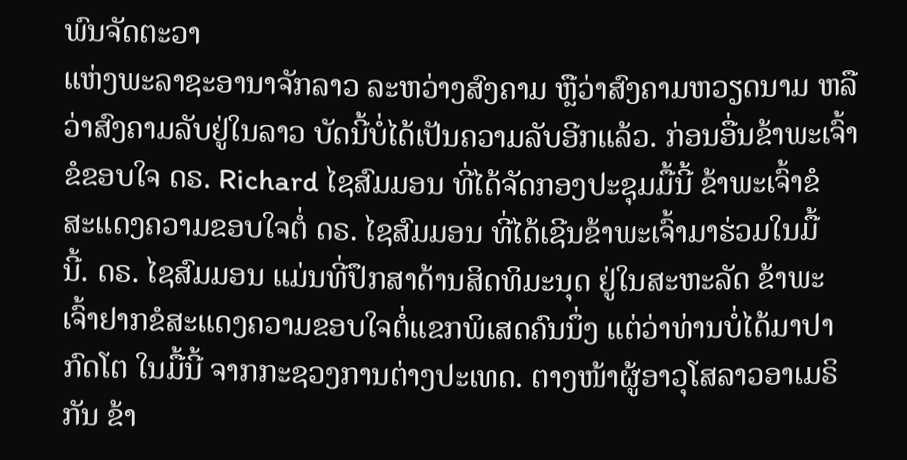ພົນຈັດຕະວາ
ແຫ່ງພະລາຊະອານາຈັກລາວ ລະຫວ່າງສົງຄາມ ຫຼືວ່າສົງຄາມຫວຽດນາມ ຫລື
ວ່າສົງຄາມລັບຢູ່ໃນລາວ ບັດນີ້ບໍ່ໄດ້ເປັນຄວາມລັບອີກແລ້ວ. ກ່ອນອື່ນຂ້າພະເຈົ້າ
ຂໍຂອບໃຈ ດຣ. Richard ໄຊສົມມອນ ທີ່ໄດ້ຈັດກອງປະຊຸມມື້ນີ້ ຂ້າພະເຈົ້າຂໍ
ສະແດງຄວາມຂອບໃຈຕໍ່ ດຣ. ໄຊສົມມອນ ທີ່ໄດ້ເຊີນຂ້າພະເຈົ້າມາຮ່ວມໃນມື້
ນີ້. ດຣ. ໄຊສົມມອນ ແມ່ນທີ່ປຶກສາດ້ານສິດທິມະນຸດ ຢູ່ໃນສະຫະລັດ ຂ້າພະ
ເຈົ້າຢາກຂໍສະແດງຄວາມຂອບໃຈຕໍ່ແຂກພິເສດຄົນນຶ່ງ ແຕ່ວ່າທ່ານບໍ່ໄດ້ມາປາ
ກົດໂຕ ໃນມື້ນີ້ ຈາກກະຊວງການຕ່າງປະເທດ. ຕາງໜ້າຜູ້ອາວຸໂສລາວອາເມຣິ
ກັນ ຂ້າ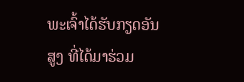ພະເຈົ້າໄດ້ຮັບກຽດອັນສູງ ທີ່ໄດ້ມາຮ່ວມ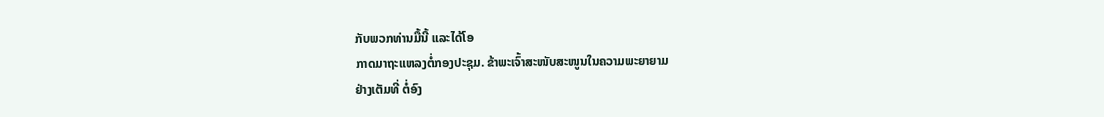ກັບພວກທ່ານມື້ນີ້ ແລະໄດ້ໂອ
ກາດມາຖະແຫລງຕໍ່ກອງປະຊຸມ. ຂ້າພະເຈົ້າສະໜັບສະໜູນໃນຄວາມພະຍາຍາມ
ຢ່າງເຕັມທີ່ ຕໍ່ອົງ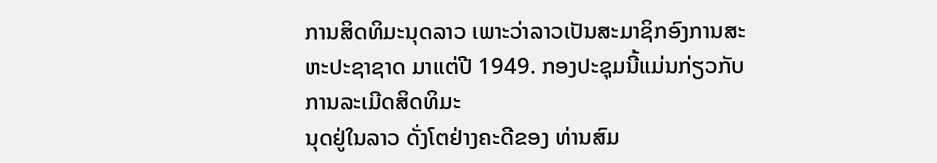ການສິດທິມະນຸດລາວ ເພາະວ່າລາວເປັນສະມາຊິກອົງການສະ
ຫະປະຊາຊາດ ມາແຕ່ປີ 1949. ກອງປະຊຸມນີ້ແມ່ນກ່ຽວກັບການລະເມີດສິດທິມະ
ນຸດຢູ່ໃນລາວ ດັ່ງໂຕຢ່າງຄະດີຂອງ ທ່ານສົມ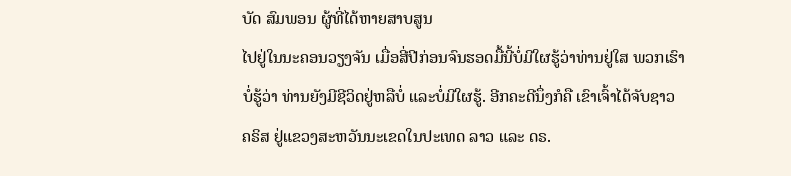ບັດ ສົມພອນ ຜູ້ທີ່ໄດ້ຫາຍສາບສູນ
ໄປຢູ່ໃນນະຄອນວຽງຈັນ ເມື່ອສີ່ປີກ່ອນຈົນຮອດມື້ນີ້ບໍ່ມີໃຜຮູ້ວ່າທ່ານຢູ່ໃສ ພວກເຮົາ
ບໍ່ຮູ້ວ່າ ທ່ານຍັງມີຊີວິດຢູ່ຫລືບໍ່ ແລະບໍ່ມີໃຜຮູ້. ອີກຄະດີນຶ່ງກໍຄື ເຂົາເຈົ້າໄດ້ຈັບຊາວ
ຄຣິສ ຢູ່ແຂວງສະຫວັນນະເຂດໃນປະເທດ ລາວ ແລະ ດຣ.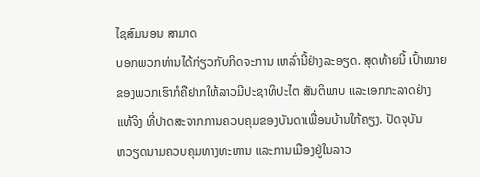ໄຊສົມນອນ ສາມາດ
ບອກພວກທ່ານໄດ້ກ່ຽວກັບກິດຈະການ ເຫລົ່ານີ້ຢ່າງລະອຽດ. ສຸດທ້າຍນີ້ ເປົ້າໝາຍ
ຂອງພວກເຮົາກໍຄືຢາກໃຫ້ລາວມີປະຊາທິປະໄຕ ສັນຕິພາບ ແລະເອກກະລາດຢ່າງ
ແທ້ຈິງ ທີ່ປາດສະຈາກການຄວບຄຸມຂອງບັນດາເພື່ອນບ້ານໃກ້ຄຽງ. ປັດຈຸບັນ
ຫວຽດນາມຄວບຄຸມທາງທະຫານ ແລະການເມືອງຢູ່ໃນລາວ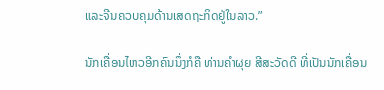ແລະຈີນຄວບຄຸມດ້ານເສດຖະກິດຢູ່ໃນລາວ.”

ນັກເຄື່ອນໄຫວອີກຄົນນຶ່ງກໍຄື ທ່ານຄຳຜຸຍ ສີສະວັດດີ ທີ່ເປັນນັກເຄື່ອນ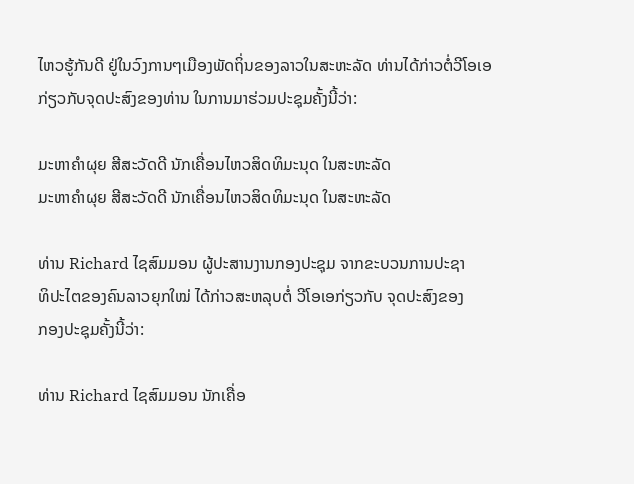ໄຫວຮູ້ກັນດີ ຢູ່ໃນວົງການໆເມືອງພັດຖິ່ນຂອງລາວໃນສະຫະລັດ ທ່ານໄດ້ກ່າວຕໍ່ວີໂອເອ ກ່ຽວກັບຈຸດປະສົງຂອງທ່ານ ໃນການມາຮ່ວມປະຊຸມຄັ້ງນີ້ວ່າ:

ມະຫາຄຳຜຸຍ ສີສະວັດດີ ນັກເຄື່ອນໄຫວສິດທິມະນຸດ ໃນສະຫະລັດ
ມະຫາຄຳຜຸຍ ສີສະວັດດີ ນັກເຄື່ອນໄຫວສິດທິມະນຸດ ໃນສະຫະລັດ

ທ່ານ Richard ໄຊສົມມອນ ຜູ້ປະສານງານກອງປະຊຸມ ຈາກຂະບວນການປະຊາ
ທິປະໄຕຂອງຄົນລາວຍຸກໃໝ່ ໄດ້ກ່າວສະຫລຸບຕໍ່ ວີໂອເອກ່ຽວກັບ ຈຸດປະສົງຂອງ
ກອງປະຊຸມຄັ້ງນີ້ວ່າ:

ທ່ານ Richard ໄຊສົມມອນ ນັກເຄື່ອ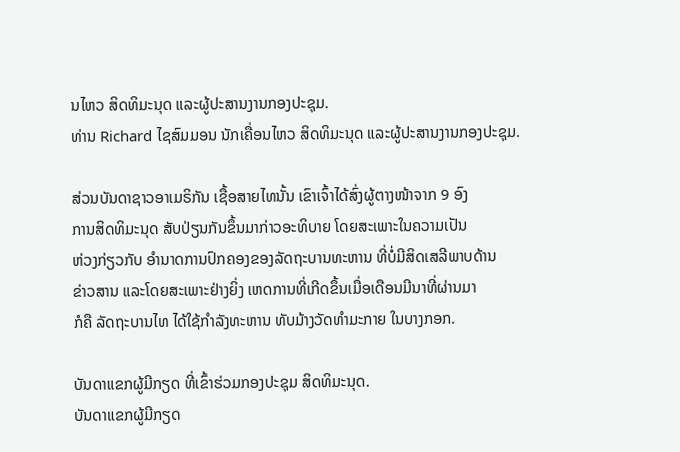ນໄຫວ ສິດທິມະນຸດ ແລະຜູ້ປະສານງານກອງປະຊຸມ.
ທ່ານ Richard ໄຊສົມມອນ ນັກເຄື່ອນໄຫວ ສິດທິມະນຸດ ແລະຜູ້ປະສານງານກອງປະຊຸມ.

ສ່ວນບັນດາຊາວອາເມຣິກັນ ເຊື້ອສາຍໄທນັ້ນ ເຂົາເຈົ້າໄດ້ສົ່ງຜູ້ຕາງໜ້າຈາກ 9 ອົງ
ການສິດທິມະນຸດ ສັບປ່ຽນກັນຂຶ້ນມາກ່າວອະທິບາຍ ໂດຍສະເພາະໃນຄວາມເປັນ
ຫ່ວງກ່ຽວກັບ ອຳນາດການປົກຄອງຂອງລັດຖະບານທະຫານ ທີ່ບໍ່ມີສິດເສລີພາບດ້ານ
ຂ່າວສານ ແລະໂດຍສະເພາະຢ່າງຍິ່ງ ເຫດການທີ່ເກີດຂຶ້ນເມື່ອເດືອນມີນາທີ່ຜ່ານມາ
ກໍຄື ລັດຖະບານໄທ ໄດ້ໃຊ້ກຳລັງທະຫານ ທັບມ້າງວັດທຳມະກາຍ ໃນບາງກອກ.

ບັນດາແຂກຜູ້ມີກຽດ ທີ່ເຂົ້າຮ່ວມກອງປະຊຸມ ສິດທິມະນຸດ.
ບັນດາແຂກຜູ້ມີກຽດ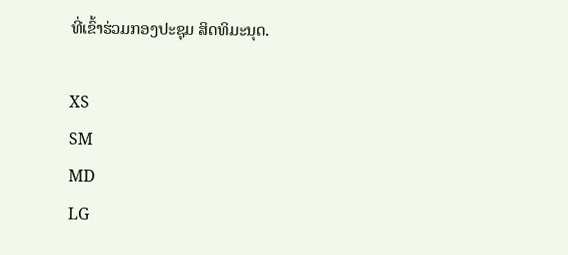ທີ່ເຂົ້າຮ່ວມກອງປະຊຸມ ສິດທິມະນຸດ.

XS
SM
MD
LG